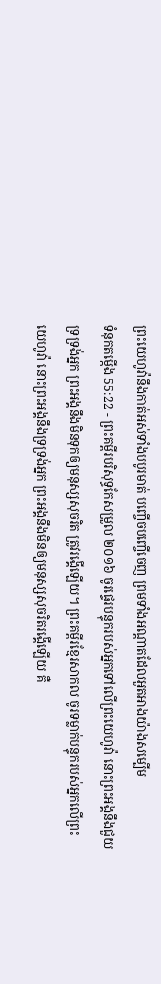ព្រះយេហូវ៉ានឹងកាត់អស់ទាំងបបូរមាត់ បញ្ចើចបញ្ចើចេញ ព្រមទាំងអណ្ដាតដែលអួតអាងយ៉ាងសម្បើម
ទំនុកតម្កើង 55:22 - ព្រះគម្ពីរបរិសុទ្ធកែសម្រួល ២០១៦ ចូរផ្ទេរបន្ទុករបស់អ្នកទៅលើព្រះយេហូវ៉ា នោះព្រះអង្គនឹងជួយទ្រទ្រង់អ្នក ព្រះអង្គនឹងមិនទុកឲ្យមនុស្សសុចរិត ត្រូវរង្គើឡើយ។ ព្រះគម្ពីរខ្មែរសាកល ចូរទម្លាក់បន្ទុករបស់អ្នកលើព្រះយេហូវ៉ា នោះព្រះអង្គនឹងទ្រទ្រង់អ្នក ព្រះអង្គនឹងមិនឲ្យមនុស្សសុចរិតរង្គើឡើយ គឺ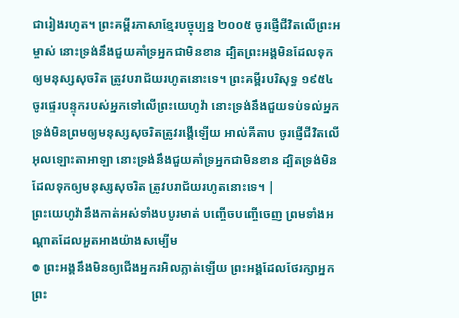ជារៀងរហូត។ ព្រះគម្ពីរភាសាខ្មែរបច្ចុប្បន្ន ២០០៥ ចូរផ្ញើជីវិតលើព្រះអម្ចាស់ នោះទ្រង់នឹងជួយគាំទ្រអ្នកជាមិនខាន ដ្បិតព្រះអង្គមិនដែលទុកឲ្យមនុស្សសុចរិត ត្រូវបរាជ័យរហូតនោះទេ។ ព្រះគម្ពីរបរិសុទ្ធ ១៩៥៤ ចូរផ្ទេរបន្ទុករបស់អ្នកទៅលើព្រះយេហូវ៉ា នោះទ្រង់នឹងជួយទប់ទល់អ្នក ទ្រង់មិនព្រមឲ្យមនុស្សសុចរិតត្រូវរង្គើឡើយ អាល់គីតាប ចូរផ្ញើជីវិតលើអុលឡោះតាអាឡា នោះទ្រង់នឹងជួយគាំទ្រអ្នកជាមិនខាន ដ្បិតទ្រង់មិនដែលទុកឲ្យមនុស្សសុចរិត ត្រូវបរាជ័យរហូតនោះទេ។ |
ព្រះយេហូវ៉ានឹងកាត់អស់ទាំងបបូរមាត់ បញ្ចើចបញ្ចើចេញ ព្រមទាំងអណ្ដាតដែលអួតអាងយ៉ាងសម្បើម
៙ ព្រះអង្គនឹងមិនឲ្យជើងអ្នករអិលភ្លាត់ឡើយ ព្រះអង្គដែលថែរក្សាអ្នក ព្រះ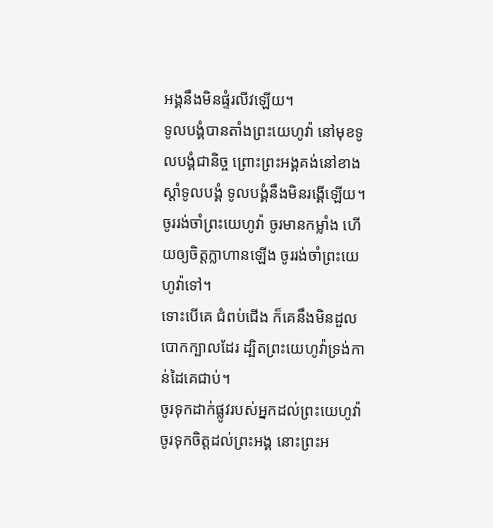អង្គនឹងមិនផ្ទំរលីវឡើយ។
ទូលបង្គំបានតាំងព្រះយេហូវ៉ា នៅមុខទូលបង្គំជានិច្ច ព្រោះព្រះអង្គគង់នៅខាងស្តាំទូលបង្គំ ទូលបង្គំនឹងមិនរង្គើឡើយ។
ចូររង់ចាំព្រះយេហូវ៉ា ចូរមានកម្លាំង ហើយឲ្យចិត្តក្លាហានឡើង ចូររង់ចាំព្រះយេហូវ៉ាទៅ។
ទោះបើគេ ជំពប់ជើង ក៏គេនឹងមិនដួលបោកក្បាលដែរ ដ្បិតព្រះយេហូវ៉ាទ្រង់កាន់ដៃគេជាប់។
ចូរទុកដាក់ផ្លូវរបស់អ្នកដល់ព្រះយេហូវ៉ា ចូរទុកចិត្តដល់ព្រះអង្គ នោះព្រះអ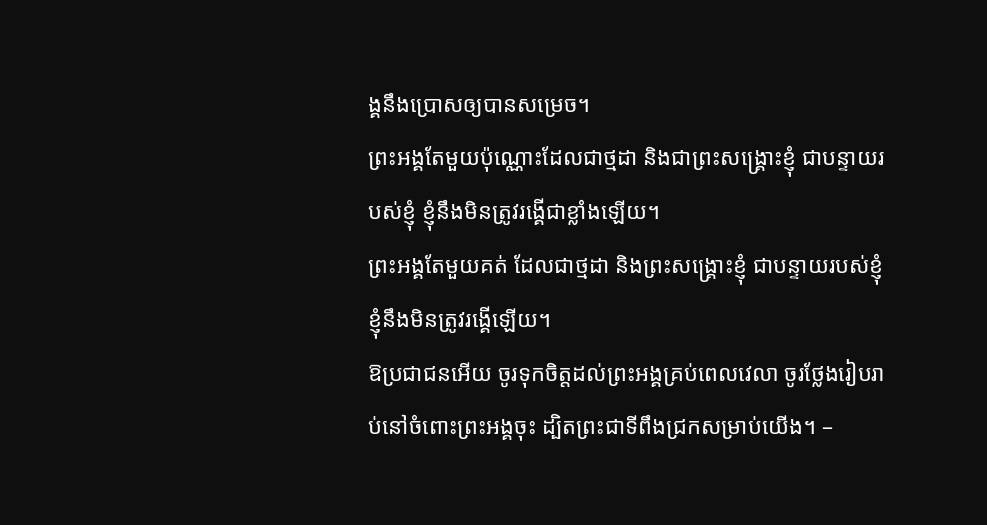ង្គនឹងប្រោសឲ្យបានសម្រេច។
ព្រះអង្គតែមួយប៉ុណ្ណោះដែលជាថ្មដា និងជាព្រះសង្គ្រោះខ្ញុំ ជាបន្ទាយរបស់ខ្ញុំ ខ្ញុំនឹងមិនត្រូវរង្គើជាខ្លាំងឡើយ។
ព្រះអង្គតែមួយគត់ ដែលជាថ្មដា និងព្រះសង្គ្រោះខ្ញុំ ជាបន្ទាយរបស់ខ្ញុំ ខ្ញុំនឹងមិនត្រូវរង្គើឡើយ។
ឱប្រជាជនអើយ ចូរទុកចិត្តដល់ព្រះអង្គគ្រប់ពេលវេលា ចូរថ្លែងរៀបរាប់នៅចំពោះព្រះអង្គចុះ ដ្បិតព្រះជាទីពឹងជ្រកសម្រាប់យើង។ –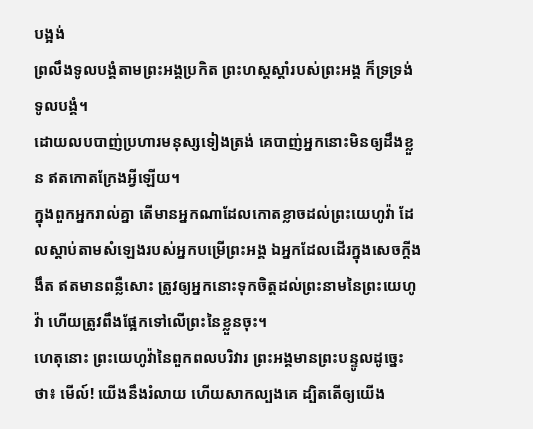បង្អង់
ព្រលឹងទូលបង្គំតាមព្រះអង្គប្រកិត ព្រះហស្តស្តាំរបស់ព្រះអង្គ ក៏ទ្រទ្រង់ទូលបង្គំ។
ដោយលបបាញ់ប្រហារមនុស្សទៀងត្រង់ គេបាញ់អ្នកនោះមិនឲ្យដឹងខ្លួន ឥតកោតក្រែងអ្វីឡើយ។
ក្នុងពួកអ្នករាល់គ្នា តើមានអ្នកណាដែលកោតខ្លាចដល់ព្រះយេហូវ៉ា ដែលស្តាប់តាមសំឡេងរបស់អ្នកបម្រើព្រះអង្គ ឯអ្នកដែលដើរក្នុងសេចក្ដីងងឹត ឥតមានពន្លឺសោះ ត្រូវឲ្យអ្នកនោះទុកចិត្តដល់ព្រះនាមនៃព្រះយេហូវ៉ា ហើយត្រូវពឹងផ្អែកទៅលើព្រះនៃខ្លួនចុះ។
ហេតុនោះ ព្រះយេហូវ៉ានៃពួកពលបរិវារ ព្រះអង្គមានព្រះបន្ទូលដូច្នេះថា៖ មើល៍! យើងនឹងរំលាយ ហើយសាកល្បងគេ ដ្បិតតើឲ្យយើង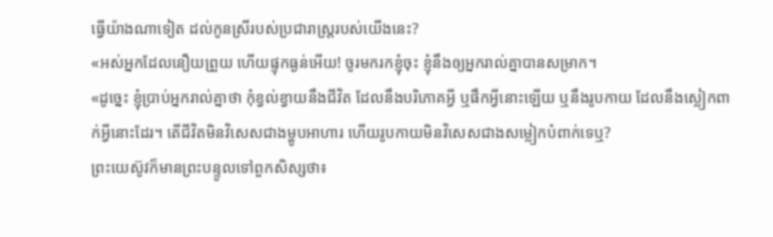ធ្វើយ៉ាងណាទៀត ដល់កូនស្រីរបស់ប្រជារាស្ត្ររបស់យើងនេះ?
«អស់អ្នកដែលនឿយព្រួយ ហើយផ្ទុកធ្ងន់អើយ! ចូរមករកខ្ញុំចុះ ខ្ញុំនឹងឲ្យអ្នករាល់គ្នាបានសម្រាក។
«ដូច្នេះ ខ្ញុំប្រាប់អ្នករាល់គ្នាថា កុំខ្វល់ខ្វាយនឹងជីវិត ដែលនឹងបរិភោគអ្វី ឬផឹកអ្វីនោះឡើយ ឬនឹងរូបកាយ ដែលនឹងស្លៀកពាក់អ្វីនោះដែរ។ តើជីវិតមិនវិសេសជាងម្ហូបអាហារ ហើយរូបកាយមិនវិសេសជាងសម្លៀកបំពាក់ទេឬ?
ព្រះយេស៊ូវក៏មានព្រះបន្ទូលទៅពួកសិស្សថា៖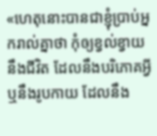«ហេតុនោះបានជាខ្ញុំប្រាប់អ្នករាល់គ្នាថា កុំឲ្យខ្វល់ខ្វាយនឹងជីវិត ដែលនឹងបរិភោគអ្វី ឬនឹងរូបកាយ ដែលនឹង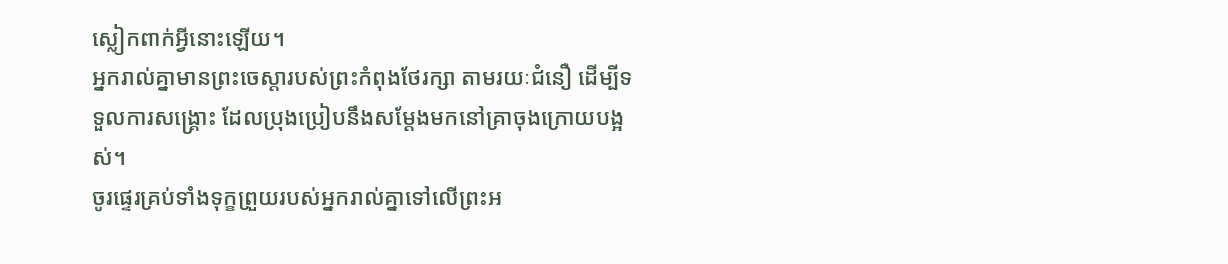ស្លៀកពាក់អ្វីនោះឡើយ។
អ្នករាល់គ្នាមានព្រះចេស្តារបស់ព្រះកំពុងថែរក្សា តាមរយៈជំនឿ ដើម្បីទទួលការសង្គ្រោះ ដែលប្រុងប្រៀបនឹងសម្តែងមកនៅគ្រាចុងក្រោយបង្អស់។
ចូរផ្ទេរគ្រប់ទាំងទុក្ខព្រួយរបស់អ្នករាល់គ្នាទៅលើព្រះអ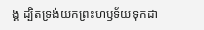ង្គ ដ្បិតទ្រង់យកព្រះហឫទ័យទុកដា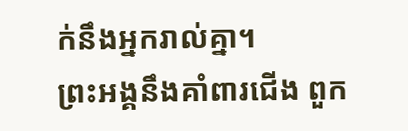ក់នឹងអ្នករាល់គ្នា។
ព្រះអង្គនឹងគាំពារជើង ពួក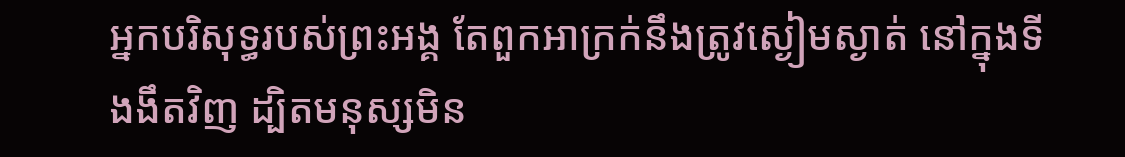អ្នកបរិសុទ្ធរបស់ព្រះអង្គ តែពួកអាក្រក់នឹងត្រូវស្ងៀមស្ងាត់ នៅក្នុងទីងងឹតវិញ ដ្បិតមនុស្សមិន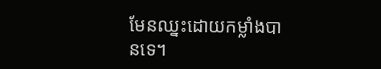មែនឈ្នះដោយកម្លាំងបានទេ។